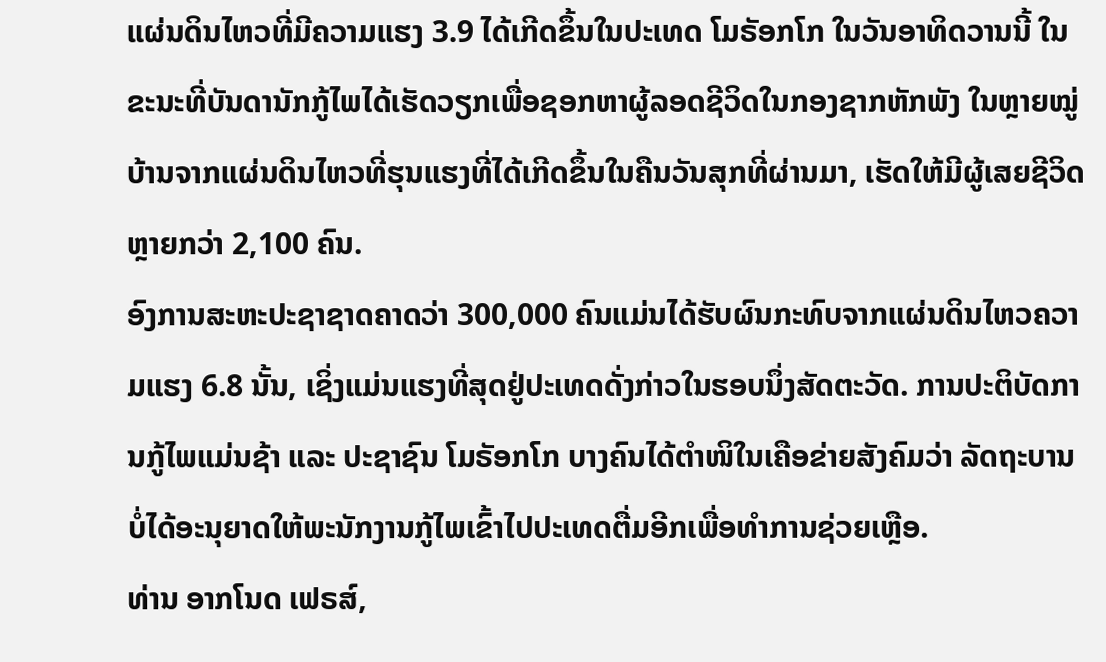ແຜ່ນດິນໄຫວທີ່ມີຄວາມແຮງ 3.9 ໄດ້ເກີດຂຶ້ນໃນປະເທດ ໂມຣັອກໂກ ໃນວັນອາທິດວານນີ້ ໃນຂະນະທີ່ບັນດານັກກູ້ໄພໄດ້ເຮັດວຽກເພື່ອຊອກຫາຜູ້ລອດຊີວິດໃນກອງຊາກຫັກພັງ ໃນຫຼາຍໝູ່ບ້ານຈາກແຜ່ນດິນໄຫວທີ່ຮຸນແຮງທີ່ໄດ້ເກີດຂຶ້ນໃນຄືນວັນສຸກທີ່ຜ່ານມາ, ເຮັດໃຫ້ມີຜູ້ເສຍຊີວິດຫຼາຍກວ່າ 2,100 ຄົນ.
ອົງການສະຫະປະຊາຊາດຄາດວ່າ 300,000 ຄົນແມ່ນໄດ້ຮັບຜົນກະທົບຈາກແຜ່ນດິນໄຫວຄວາມແຮງ 6.8 ນັ້ນ, ເຊິ່ງແມ່ນແຮງທີ່ສຸດຢູ່ປະເທດດັ່ງກ່າວໃນຮອບນຶ່ງສັດຕະວັດ. ການປະຕິບັດການກູ້ໄພແມ່ນຊ້າ ແລະ ປະຊາຊົນ ໂມຣັອກໂກ ບາງຄົນໄດ້ຕຳໜິໃນເຄືອຂ່າຍສັງຄົມວ່າ ລັດຖະບານບໍ່ໄດ້ອະນຸຍາດໃຫ້ພະນັກງານກູ້ໄພເຂົ້າໄປປະເທດຕື່ມອີກເພື່ອທຳການຊ່ວຍເຫຼືອ.
ທ່ານ ອາກໂນດ ເຟຣສ໌,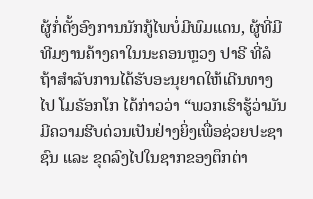ຜູ້ກໍ່ຕັ້ງອົງການນັກກູ້ໄພບໍ່ມີພົມແດນ, ຜູ້ທີ່ມີທີມງານຄ້າງຄາໃນນະຄອນຫຼວງ ປາຣີ ທີ່ລໍຖ້າສຳລັບການໄດ້ຮັບອະນຸຍາດໃຫ້ເດີນທາງໄປ ໂມຣັອກໂກ ໄດ້ກ່າວວ່າ “ພວກເຮົາຮູ້ວ່າມັນມີຄວາມຮີບດ່ວນເປັນຢ່າງຍິ່ງເພື່ອຊ່ວຍປະຊາຊົນ ແລະ ຂຸດລົງໄປໃນຊາກຂອງຕຶກຕ່າ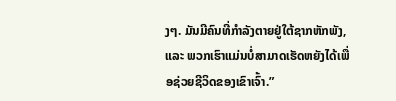ງໆ. ມັນມີຄົນທີ່ກຳລັງຕາຍຢູ່ໃຕ້ຊາກຫັກພັງ, ແລະ ພວກເຮົາແມ່ນບໍ່ສາມາດເຮັດຫຍັງໄດ້ເພື່ອຊ່ວຍຊີວິດຂອງເຂົາເຈົ້າ.”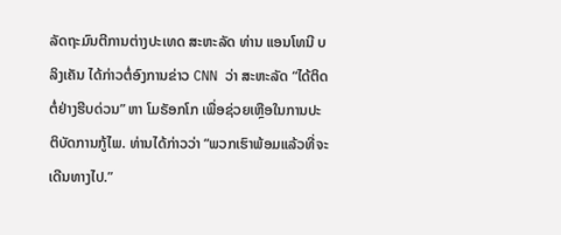ລັດຖະມົນຕີການຕ່າງປະເທດ ສະຫະລັດ ທ່ານ ແອນໂທນີ ບລິງເຄັນ ໄດ້ກ່າວຕໍ່ອົງການຂ່າວ CNN ວ່າ ສະຫະລັດ “ໄດ້ຕິດຕໍ່ຢ່າງຮີບດ່ວນ” ຫາ ໂມຣັອກໂກ ເພື່ອຊ່ວຍເຫຼືອໃນການປະຕິບັດການກູ້ໄພ. ທ່ານໄດ້ກ່າວວ່າ “ພວກເຮົາພ້ອມແລ້ວທີ່ຈະເດີນທາງໄປ.”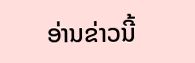ອ່ານຂ່າວນີ້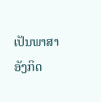ເປັນພາສາອັງກິດ